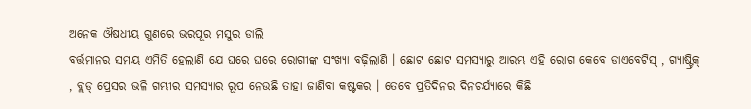ଅନେକ ଔଷଧୀୟ ଗୁଣରେ ଭରପୂର ମସୁର ଡାଲି
ବର୍ତ୍ତମାନର ସମୟ ଏମିତି ହେଲାଣି ଯେ ଘରେ ଘରେ ରୋଗୀଙ୍କ ସଂଖ୍ୟା ବଢ଼ିଲାଣି । ଛୋଟ ଛୋଟ ସମସ୍ୟାରୁ ଆରମ୍ଭ ଏହି ରୋଗ କେବେ ଡାଏବେଟିସ୍ , ଗ୍ୟାଷ୍ଟ୍ରିକ୍ , ବ୍ଲଡ୍ ପ୍ରେସର ଭଳି ଗମ୍ଭୀର ସମସ୍ୟାର ରୂପ ନେଉଛି ତାହା ଜାଣିବା କଷ୍ଟକର । ତେବେ ପ୍ରତିଦିନର ଦିନଚର୍ଯ୍ୟାରେ କିଛି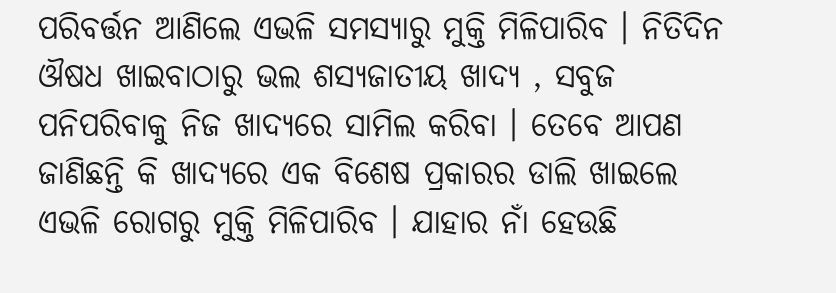ପରିବର୍ତ୍ତନ ଆଣିଲେ ଏଭଳି ସମସ୍ୟାରୁ ମୁକ୍ତି ମିଳିପାରିବ । ନିତିଦିନ ଔଷଧ ଖାଇବାଠାରୁ ଭଲ ଶସ୍ୟଜାତୀୟ ଖାଦ୍ୟ , ସବୁଜ ପନିପରିବାକୁ ନିଜ ଖାଦ୍ୟରେ ସାମିଲ କରିବା । ତେବେ ଆପଣ ଜାଣିଛନ୍ତି କି ଖାଦ୍ୟରେ ଏକ ବିଶେଷ ପ୍ରକାରର ଡାଲି ଖାଇଲେ ଏଭଳି ରୋଗରୁ ମୁକ୍ତି ମିଳିପାରିବ । ଯାହାର ନାଁ ହେଉଛି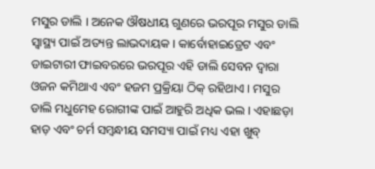ମସୁର ଡାଲି । ଅନେକ ଔଷଧୀୟ ଗୁଣରେ ଭରପୂର ମସୁର ଡାଲି ସ୍ୱାସ୍ଥ୍ୟ ପାଇଁ ଅତ୍ୟନ୍ତ ଲାଭଦାୟକ । କାର୍ବୋହାଇଡ୍ରେଟ ଏବଂ ଡାଇଟାରୀ ଫାଇବରରେ ଭରପୂର ଏହି ଡାଲି ସେବନ ଦ୍ୱାରା ଓଜନ କମିଥାଏ ଏବଂ ହଜମ ପ୍ରକ୍ରିୟା ଠିକ୍ ରହିଥାଏ । ମସୁର ଡାଲି ମଧୁମେହ ରୋଗୀଙ୍କ ପାଇଁ ଆହୁରି ଅଧିକ ଭଲ । ଏହାଛଡ଼ା ହାଡ଼ ଏବଂ ଚର୍ମ ସମ୍ବନ୍ଧୀୟ ସମସ୍ୟା ପାଇଁ ମଧ୍ୟ ଏହା ଖୁବ୍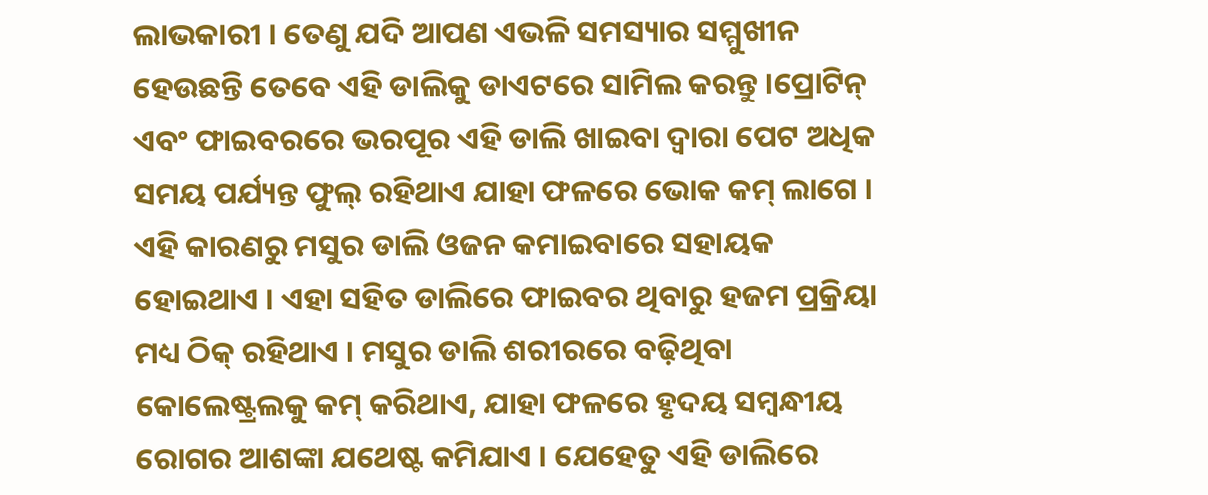ଲାଭକାରୀ । ତେଣୁ ଯଦି ଆପଣ ଏଭଳି ସମସ୍ୟାର ସମ୍ମୁଖୀନ ହେଉଛନ୍ତି ତେବେ ଏହି ଡାଲିକୁ ଡାଏଟରେ ସାମିଲ କରନ୍ତୁ ।ପ୍ରୋଟିନ୍ ଏବଂ ଫାଇବରରେ ଭରପୂର ଏହି ଡାଲି ଖାଇବା ଦ୍ୱାରା ପେଟ ଅଧିକ ସମୟ ପର୍ଯ୍ୟନ୍ତ ଫୁଲ୍ ରହିଥାଏ ଯାହା ଫଳରେ ଭୋକ କମ୍ ଲାଗେ । ଏହି କାରଣରୁ ମସୁର ଡାଲି ଓଜନ କମାଇବାରେ ସହାୟକ ହୋଇଥାଏ । ଏହା ସହିତ ଡାଲିରେ ଫାଇବର ଥିବାରୁ ହଜମ ପ୍ରକ୍ରିୟା ମଧ୍ୟ ଠିକ୍ ରହିଥାଏ । ମସୁର ଡାଲି ଶରୀରରେ ବଢ଼ିଥିବା କୋଲେଷ୍ଟ୍ରଲକୁ କମ୍ କରିଥାଏ, ଯାହା ଫଳରେ ହୃଦୟ ସମ୍ବନ୍ଧୀୟ ରୋଗର ଆଶଙ୍କା ଯଥେଷ୍ଟ କମିଯାଏ । ଯେହେତୁ ଏହି ଡାଲିରେ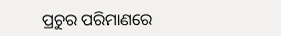ପ୍ରଚୁର ପରିମାଣରେ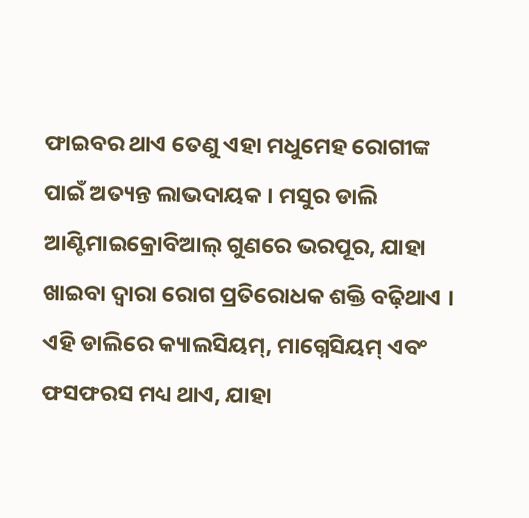ଫାଇବର ଥାଏ ତେଣୁ ଏହା ମଧୁମେହ ରୋଗୀଙ୍କ ପାଇଁ ଅତ୍ୟନ୍ତ ଲାଭଦାୟକ । ମସୁର ଡାଲି ଆଣ୍ଟିମାଇକ୍ରୋବିଆଲ୍ ଗୁଣରେ ଭରପୂର, ଯାହା ଖାଇବା ଦ୍ୱାରା ରୋଗ ପ୍ରତିରୋଧକ ଶକ୍ତି ବଢ଼ିଥାଏ । ଏହି ଡାଲିରେ କ୍ୟାଲସିୟମ୍, ମାଗ୍ନେସିୟମ୍ ଏବଂ ଫସଫରସ ମଧ୍ୟ ଥାଏ, ଯାହା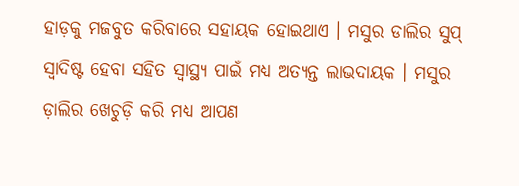ହାଡ଼କୁ ମଜବୁତ କରିବାରେ ସହାୟକ ହୋଇଥାଏ । ମସୁର ଡାଲିର ସୁପ୍ ସ୍ୱାଦିଷ୍ଟ ହେବା ସହିତ ସ୍ୱାସ୍ଥ୍ୟ ପାଇଁ ମଧ୍ୟ ଅତ୍ୟନ୍ତ ଲାଭଦାୟକ । ମସୁର ଡ଼ାଲିର ଖେଚୁଡ଼ି କରି ମଧ୍ୟ ଆପଣ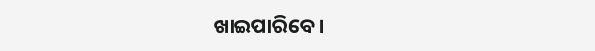ଖାଇପାରିବେ ।